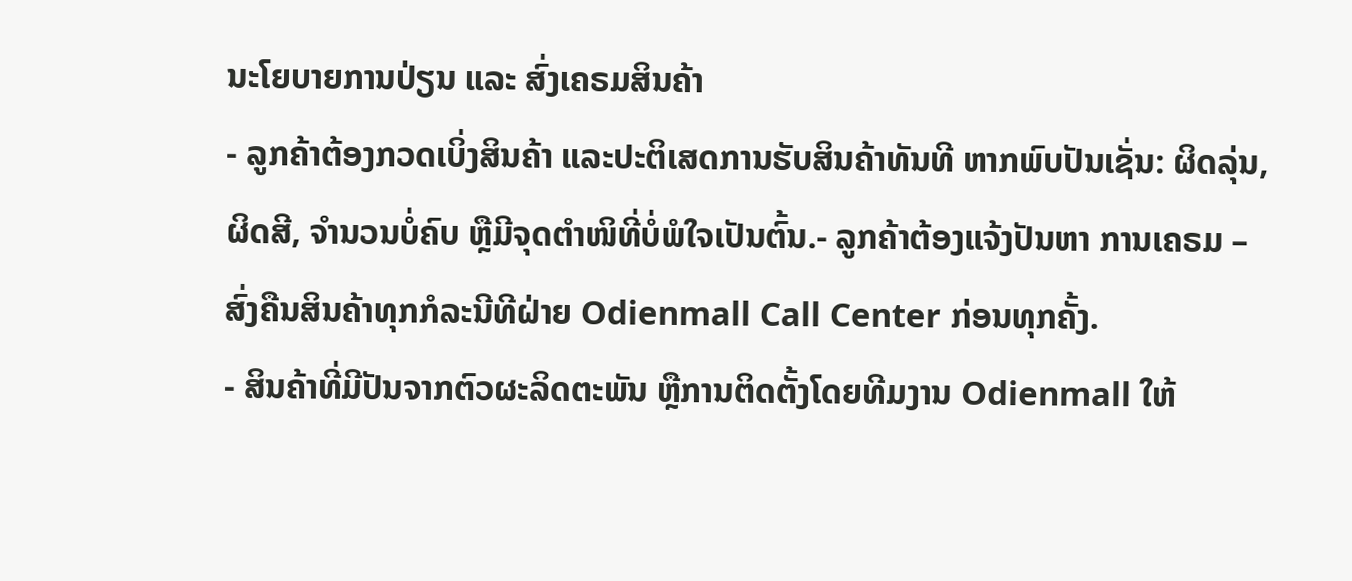ນະໂຍບາຍການປ່ຽນ ແລະ ສົ່ງເຄຣມສິນຄ້າ
- ລູກຄ້າຕ້ອງກວດເບິ່ງສິນຄ້າ ແລະປະຕິເສດການຮັບສິນຄ້າທັນທີ ຫາກພົບປັນເຊັ່ນ: ຜິດລຸ່ນ, ຜິດສີ, ຈຳນວນບໍ່ຄົບ ຫຼືມີຈຸດຕຳໜິທີ່ບໍ່ພໍໃຈເປັນຕົ້ນ.- ລູກຄ້າຕ້ອງແຈ້ງປັນຫາ ການເຄຣມ – ສົ່ງຄືນສິນຄ້າທຸກກໍລະນີທີຝ່າຍ Odienmall Call Center ກ່ອນທຸກຄັ້ງ.
- ສິນຄ້າທີ່ມີປັນຈາກຕົວຜະລິດຕະພັນ ຫຼືການຕິດຕັ້ງໂດຍທີມງານ Odienmall ໃຫ້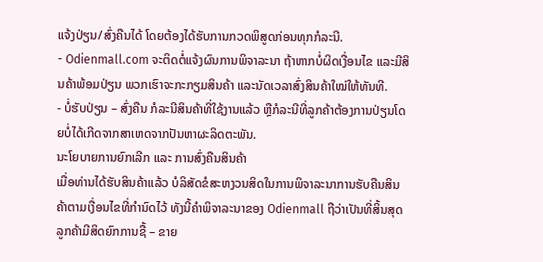ແຈ້ງປ່ຽນ/ສົ່ງຄືນໄດ້ ໂດຍຕ້ອງໄດ້ຮັບການກວດພິສູດກ່ອນທຸກກໍລະນີ.
- Odienmall.com ຈະຕິດຕໍ່ແຈ້ງຜົນການພິຈາລະນາ ຖ້າຫາກບໍ່ຜິດເງື່ອນໄຂ ແລະມີສິນຄ້າພ້ອມປ່ຽນ ພວກເຮົາຈະກະກຽມສິນຄ້າ ແລະນັດເວລາສົ່ງສິນຄ້າໃໝ່ໃຫ້ທັນທີ.
- ບໍ່ຮັບປ່ຽນ – ສົ່ງຄືນ ກໍລະນີສິນຄ້າທີ່ໃຊ້ງານແລ້ວ ຫຼືກໍລະນີທີ່ລູກຄ້າຕ້ອງການປ່ຽນໂດຍບໍ່ໄດ້ເກີດຈາກສາເຫດຈາກປັນຫາຜະລິດຕະພັນ.
ນະໂຍບາຍການຍົກເລີກ ແລະ ການສົ່ງຄືນສິນຄ້າ
ເມື່ອທ່ານໄດ້ຮັບສິນຄ້າແລ້ວ ບໍລິສັດຂໍສະຫງວນສິດໃນການພິຈາລະນາການຮັບຄືນສິນຄ້າຕາມເງື່ອນໄຂທີ່ກຳນົດໄວ້ ທັງນີ້ຄຳພິຈາລະນາຂອງ Odienmall ຖືວ່າເປັນທີ່ສິ້ນສຸດ ລູກຄ້າມີສິດຍົກການຊື້ – ຂາຍ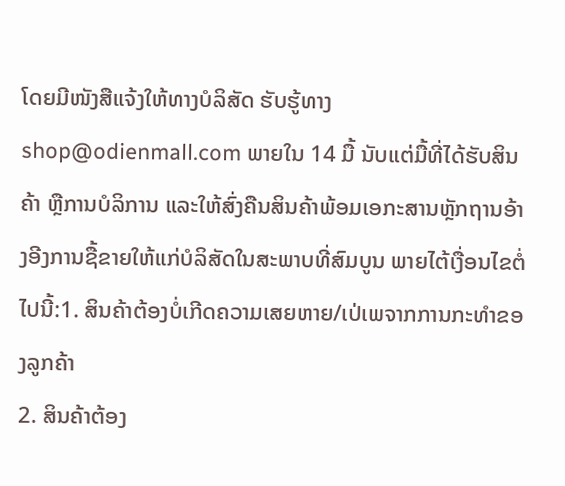ໂດຍມີໜັງສືແຈ້ງໃຫ້ທາງບໍລິສັດ ຮັບຮູ້ທາງ shop@odienmall.com ພາຍໃນ 14 ມື້ ນັບແຕ່ມື້ທີ່ໄດ້ຮັບສິນຄ້າ ຫຼືການບໍລິການ ແລະໃຫ້ສົ່ງຄືນສິນຄ້າພ້ອມເອກະສານຫຼັກຖານອ້າງອີງການຊື້ຂາຍໃຫ້ແກ່ບໍລິສັດໃນສະພາບທີ່ສົມບູນ ພາຍໄຕ້ເງື່ອນໄຂຕໍ່ໄປນີ້:1. ສິນຄ້າຕ້ອງບໍ່ເກີດຄວາມເສຍຫາຍ/ເປ່ເພຈາກການກະທຳຂອງລູກຄ້າ
2. ສິນຄ້າຕ້ອງ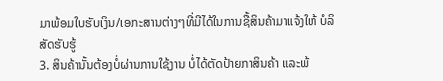ມາພ້ອມໃບຮັບເງິນ/ເອກະສານຕ່າງໆທີ່ມີໄດ້ໃນການຊື້ສິນຄ້າມາແຈ້ງໃຫ້ ບໍລິສັດຮັບຮູ້
3. ສິນຄ້ານັ້ນຕ້ອງບໍ່ຜ່ານການໃຊ້ງານ ບໍ່ໄດ້ຕັດປ້າຍກາສິນຄ້າ ແລະພ້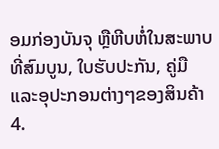ອມກ່ອງບັນຈຸ ຫຼືຫີບຫໍ່ໃນສະພາບທີ່ສົມບູນ, ໃບຮັບປະກັນ, ຄູ່ມື ແລະອຸປະກອນຕ່າງໆຂອງສິນຄ້າ
4.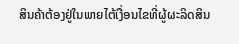ສິນຄ້າຕ້ອງຢູ່ໃນພາຍໄຕ້ເງື່ອນໄຂທີ່ຜູ້ຜະລິດສິນ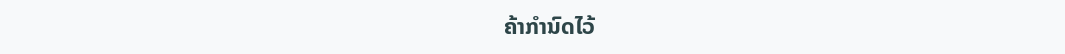ຄ້າກຳນົດໄວ້